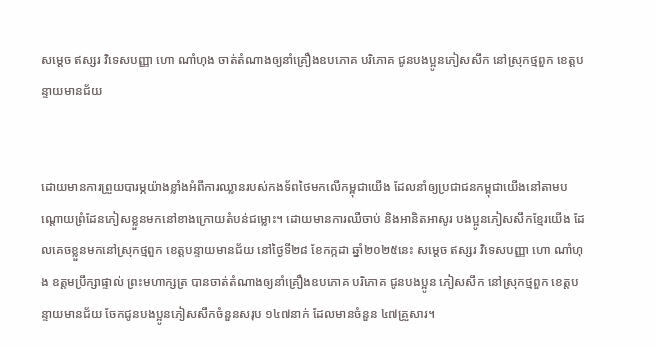សម្ដេច ឥស្សរ វិទេសបញ្ញា ហោ ណាំហុង ចាត់តំណាងឲ្យនាំគ្រឿងឧបភោគ បរិភោគ ជូនបងប្អូនភៀសសឹក នៅស្រុកថ្មពួក ខេត្តបន្ទាយមានជ័យ


ដោយមានការព្រួយបារម្ភយ៉ាងខ្លាំងអំពីការឈ្លានរបស់កងទ័ពថៃមកលើកម្ពុជាយើង ដែលនាំឲ្យប្រជាជនកម្ពុជាយើងនៅតាមបណ្ដោយព្រំដែនភៀសខ្លួនមកនៅខាងក្រោយតំបន់ជម្លោះ។ ដោយមានការឈឺចាប់ និងអានិតអាសូរ បងប្អូនភៀសសឹកខ្មែរយើង ដែលគេចខ្លួនមកនៅស្រុកថ្មពួក ខេត្តបន្ទាយមានជ័យ នៅថ្ងៃទី២៨ ខែកក្កដា ឆ្នាំ២០២៥នេះ សម្ដេច ឥស្សរ វិទេសបញ្ញា ហោ ណាំហុង ឧត្តមប្រឹក្សាផ្ទាល់ ព្រះមហាក្សត្រ បានចាត់តំណាងឲ្យនាំគ្រឿងឧបភោគ បរិភោគ ជូនបងប្អូន ភៀសសឹក នៅស្រុកថ្មពួក ខេត្តបន្ទាយមានជ័យ ចែកជូនបងប្អូនភៀសសឹកចំនួនសរុប ១៤៧នាក់ ដែលមានចំនួន ៤៧គ្រួសារ។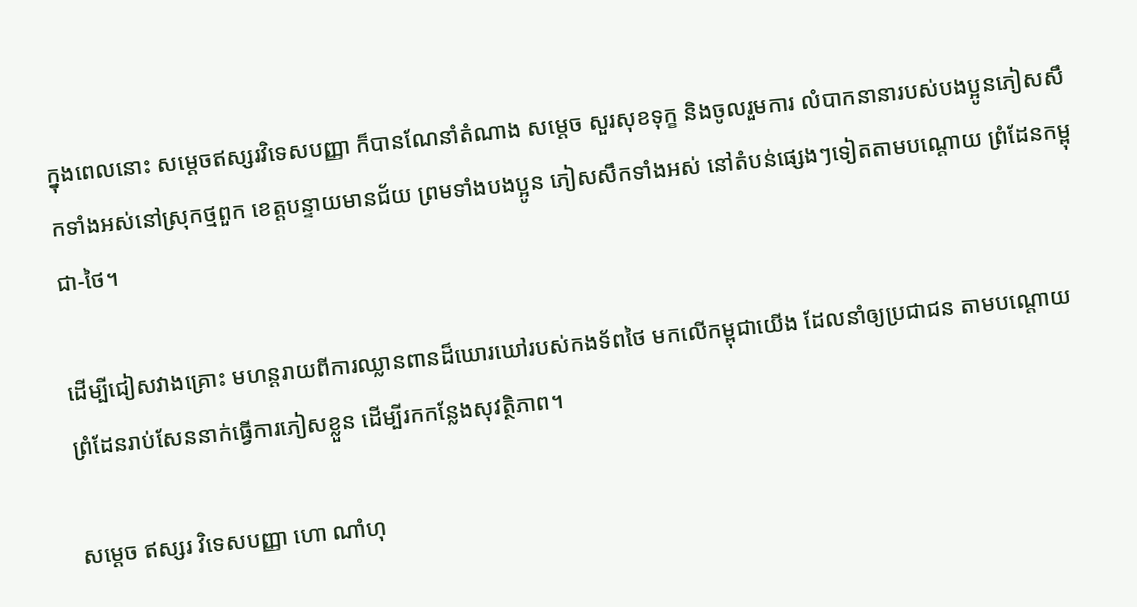ក្នុងពេលនោះ សម្ដេចឥស្សរវិទេសបញ្ញា ក៏បានណែនាំតំណាង សម្ដេច សួរសុខទុក្ខ និងចូលរួមការ លំបាកនានារបស់បងប្អូនភៀសសឹកទាំងអស់នៅស្រុកថ្មពួក ខេត្តបន្ទាយមានជ័យ ព្រមទាំងបងប្អូន ភៀសសឹកទាំងអស់ នៅតំបន់ផ្សេងៗទៀតតាមបណ្ដោយ ព្រំដែនកម្ពុជា-ថៃ។

ដើម្បីជៀសវាងគ្រោះ មហន្ដរាយពីការឈ្លានពានដ៏ឃោរឃៅរបស់កងទ័ពថៃ មកលើកម្ពុជាយើង ដែលនាំឲ្យប្រជាជន តាមបណ្ដោយព្រំដែនរាប់សែននាក់ធ្វើការភៀសខ្លួន ដើម្បីរកកន្លែងសុវត្ថិភាព។

សម្ដេច ឥស្សរ វិទេសបញ្ញា ហោ ណាំហុ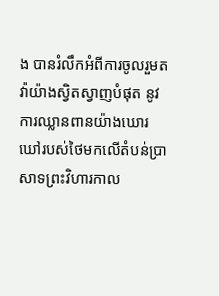ង បានរំលឹកអំពីការចូលរួមតវ៉ាយ៉ាងស្វិតស្វាញបំផុត នូវការឈ្លានពានយ៉ាងឃោរឃៅរបស់ថៃមកលើតំបន់ប្រាសាទព្រះវិហារកាល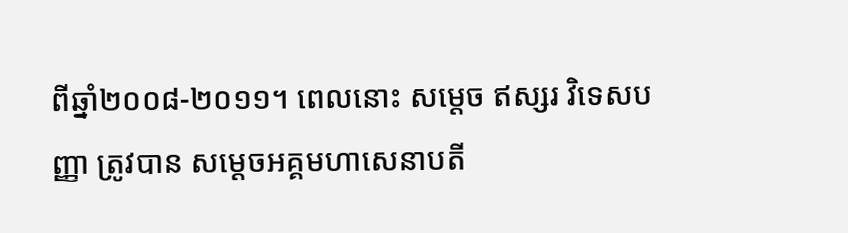ពីឆ្នាំ២០០៨-២០១១។ ពេលនោះ សម្ដេច ឥស្សរ វិទេសបញ្ញា ត្រូវបាន សម្ដេចអគ្គមហាសេនាបតី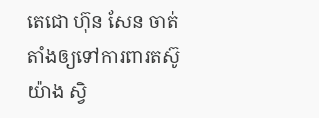តេជោ ហ៊ុន សែន ចាត់តាំងឲ្យទៅការពារតស៊ូយ៉ាង ស្វិ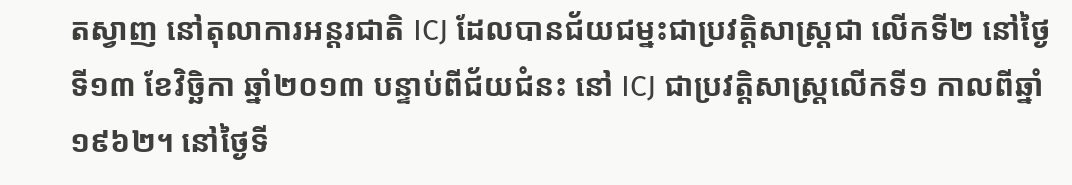តស្វាញ នៅតុលាការអន្ដរជាតិ ICJ ដែលបានជ័យជម្នះជាប្រវត្តិសាស្ត្រជា លើកទី២ នៅថ្ងៃទី១៣ ខែវិច្ឆិកា ឆ្នាំ២០១៣ បន្ទាប់ពីជ័យជំនះ នៅ ICJ ជាប្រវត្តិសាស្ត្រលើកទី១ កាលពីឆ្នាំ១៩៦២។ នៅថ្ងៃទី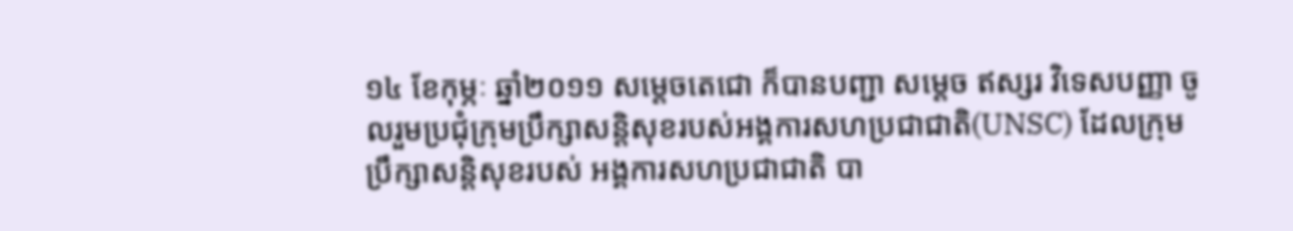១៤ ខែកុម្ភៈ ឆ្នាំ២០១១ សម្តេចតេជោ ក៏បានបញ្ជា សម្ដេច ឥស្សរ វិទេសបញ្ញា ចូលរួមប្រជុំក្រុមប្រឹក្សាសន្ដិសុខរបស់អង្គការសហប្រជាជាតិ(UNSC) ដែលក្រុមប្រឹក្សាសន្ដិសុខរបស់ អង្គការសហប្រជាជាតិ បា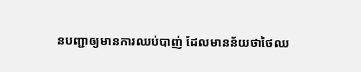នបញ្ជាឲ្យមានការឈប់បាញ់ ដែលមានន័យថាថៃឈ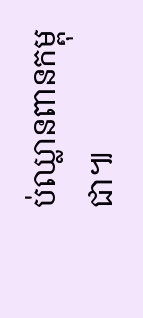ប់ឈ្លានពានកម្ពុជា៕